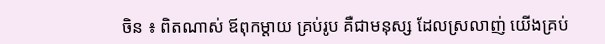ចិន ៖ ពិតណាស់ ឪពុកម្តាយ គ្រប់រូប គឺជាមនុស្ស ដែលស្រលាញ់ យើងគ្រប់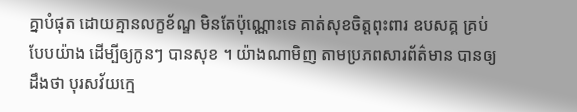គ្នាបំផុត ដោយគ្មានលក្ខខ័ណ្ឌ មិនតែប៉ុណ្ណោះទេ គាត់សុខចិត្តពុះពារ ឧបសគ្គ គ្រប់បែបយ៉ាង ដើម្បីឲ្យកូនៗ បានសុខ ។ យ៉ាងណាមិញ តាមប្រភពសារព័ត៌មាន បានឲ្យដឹងថា បុរសវ័យក្មេ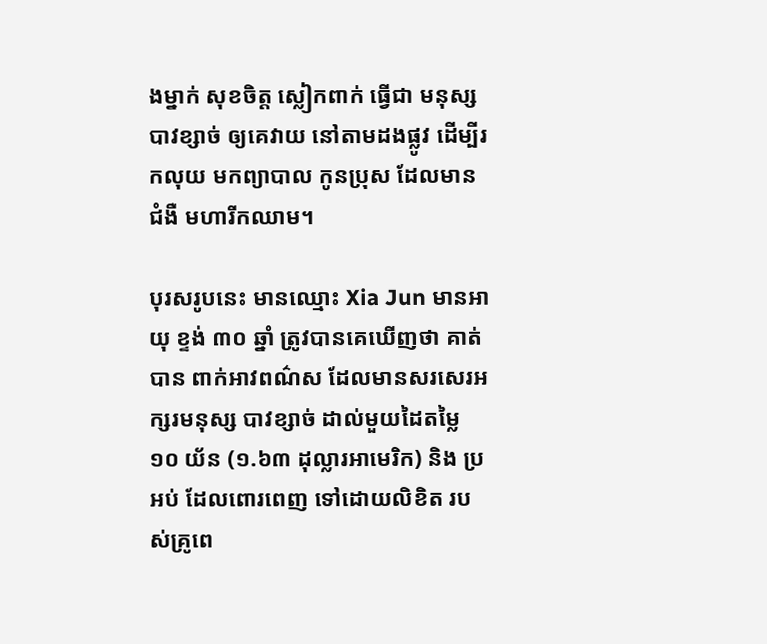ងម្នាក់ សុខចិត្ត ស្លៀកពាក់ ធ្វើជា មនុស្សបាវខ្សាច់ ឲ្យគេវាយ នៅតាមដងផ្លូវ ដើម្បីរកលុយ មកព្យាបាល កូនប្រុស ដែលមានជំងឺ មហារីកឈាម។

បុរសរូបនេះ មានឈ្មោះ Xia Jun មានអាយុ ខ្ទង់ ៣០ ឆ្នាំ ត្រូវបានគេឃើញថា គាត់បាន ពាក់អាវពណ៌ស ដែលមានសរសេរអក្សរមនុស្ស បាវខ្សាច់ ដាល់មួយដៃតម្លៃ ១០ យ័ន (១.៦៣ ដុល្លារអាមេរិក) និង ប្រអប់ ដែលពោរពេញ ទៅដោយលិខិត របស់គ្រូពេ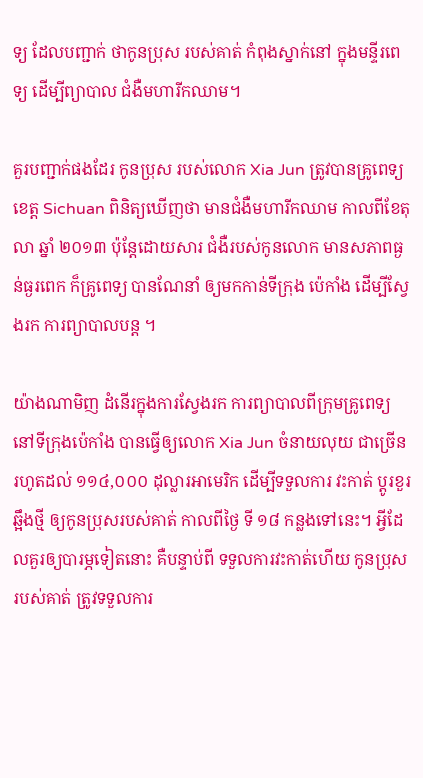ទ្យ ដែលបញ្ជាក់ ថាកូនប្រុស របស់គាត់ កំពុងស្នាក់នៅ ក្នុងមន្ទីរពេទ្យ ដើម្បីព្យាបាល ជំងឺមហារីកឈាម។

គួរបញ្ជាក់ផងដែរ កូនប្រុស របស់លោក Xia Jun ត្រូវបានគ្រូពេទ្យ ខេត្ត Sichuan ពិនិត្យឃើញថា មានជំងឺមហារីកឈាម កាលពីខែតុលា ឆ្នាំ ២០១៣ ប៉ុន្តែដោយសារ ជំងឺរបស់កូនលោក មានសភាពធ្ងន់ធ្ងរពេក ក៏គ្រូពេទ្យ បានណែនាំ ឲ្យមកកាន់ទីក្រុង ប៉េកាំង ដើម្បីស្វែងរក ការព្យាបាលបន្ត ។

យ៉ាងណាមិញ ដំនើរក្នុងការស្វែងរក ការព្យាបាលពីក្រុមគ្រូពេទ្យ នៅទីក្រុងប៉េកាំង បានធ្វើឲ្យលោក Xia Jun ចំនាយលុយ ជាច្រើន រហូតដល់ ១១៤,០០០ ដុល្លារអាមេរិក ដើម្បីទទួលការ វះកាត់ ប្តូរខួរឆ្អឹងថ្មី ឲ្យកូនប្រុសរបស់គាត់ កាលពីថ្ងៃ ទី ១៨ កន្លងទៅនេះ។ អ្វីដែលគួរឲ្យបារម្ភទៀតនោះ គឺបន្ទាប់ពី ទទួលការវះកាត់ហើយ កូនប្រុសរបស់គាត់ ត្រូវទទួលការ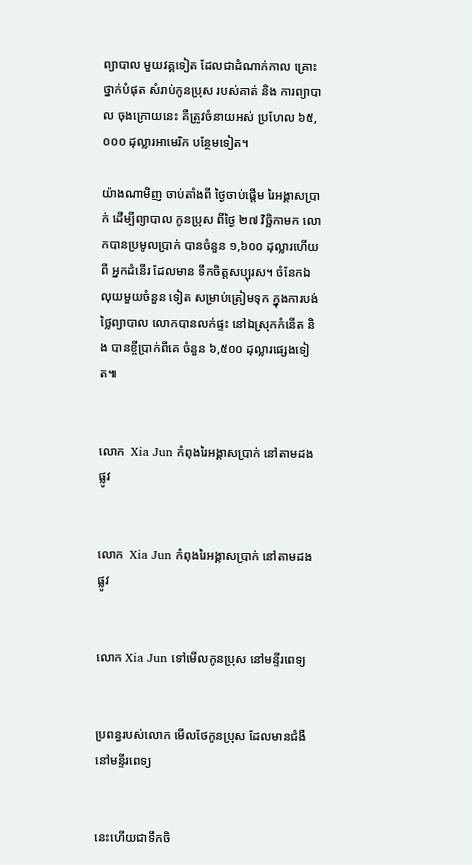ព្យាបាល មួយវគ្គទៀត ដែលជាដំណាក់កាល គ្រោះថ្នាក់បំផុត សំរាប់កូនប្រុស របស់គាត់ និង ការព្យាបាល ចុងក្រោយនេះ គឺត្រូវចំនាយអស់ ប្រហែល ៦៥,០០០ ដុល្លារអាមេរិក បន្ថែមទៀត។

យ៉ាងណាមិញ ចាប់តាំងពី ថ្ងៃចាប់ផ្តើម រៃអង្គាសប្រាក់ ដើម្បីព្យាបាល កូនប្រុស ពីថ្ងៃ ២៧ វិច្ឆិកាមក លោកបានប្រមូលប្រាក់ បានចំនួន ១,៦០០ ដុល្លារហើយពី អ្នកដំនើរ ដែលមាន ទឹកចិត្តសប្បុរស។ ចំនែកឯលុយមួយចំនួន ទៀត សម្រាប់ត្រៀមទុក ក្នុងការបង់ថ្លៃព្យាបាល លោកបានលក់ផ្ទះ នៅឯស្រុកកំនើត និង បានខ្ចីប្រាក់ពីគេ ចំនួន ៦,៥០០ ដុល្លារផ្សេងទៀត៕


លោក  Xia Jun កំពុងរៃអង្គាសប្រាក់ នៅតាមដងផ្លូវ


លោក  Xia Jun កំពុងរៃអង្គាសប្រាក់ នៅតាមដងផ្លូវ


លោក Xia Jun ទៅមើលកូនប្រុស នៅមន្ទីរពេទ្យ


ប្រពន្ធរបស់លោក មើលថែកូនប្រុស ដែលមានជំងឺ នៅមន្ទីរពេទ្យ


នេះហើយជាទឹកចិ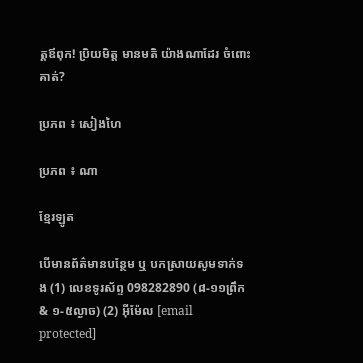ត្តឪពុក! ប្រិយមិត្ត មានមតិ យ៉ាងណាដែរ ចំពោះគាត់?

ប្រភព ៖ សៀងហៃ

ប្រភព ៖ ណា

ខ្មែរឡូត

បើមានព័ត៌មានបន្ថែម ឬ បកស្រាយសូមទាក់ទង (1) លេខទូរស័ព្ទ 098282890 (៨-១១ព្រឹក & ១-៥ល្ងាច) (2) អ៊ីម៉ែល [email protected]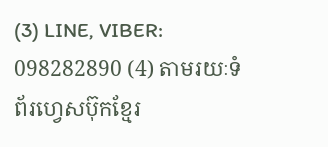(3) LINE, VIBER: 098282890 (4) តាមរយៈទំព័រហ្វេសប៊ុកខ្មែរ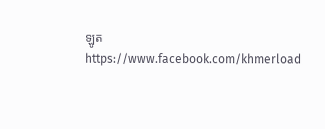ឡូត https://www.facebook.com/khmerload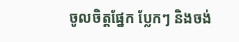ចូលចិត្តផ្នែក ប្លែកៗ និងចង់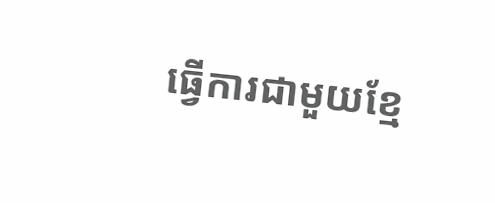ធ្វើការជាមួយខ្មែ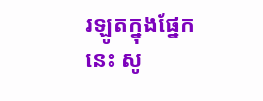រឡូតក្នុងផ្នែកនេះ សូ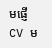មផ្ញើ CV ម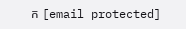ក [email protected]